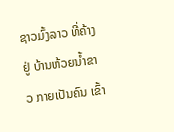ຊາວມົ້ງລາວ ທີ່ຄ້າງຢູ່ ບ້ານຫ້ວຍນ້ຳຂາວ ກາຍເປັນຄົນ ເຂົ້າ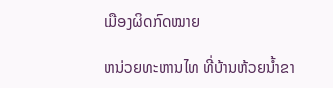ເມືອງຜິດກົດໝາຍ

ຫນ່ວຍທະຫານໄທ ທີ່ບ້ານຫ້ວຍນ້ຳຂາ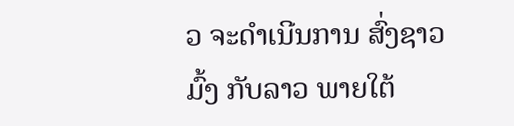ວ ຈະດຳເນີນການ ສົ່ງຊາວມົ້ງ ກັບລາວ ພາຍໃຕ້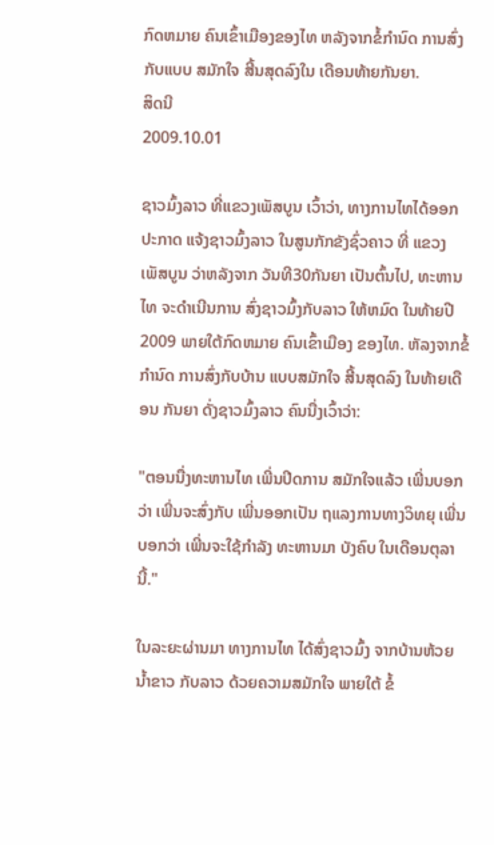ກົດຫມາຍ ຄົນເຂົ້າເມືອງຂອງໄທ ຫລັງຈາກຂໍ້ກຳນົດ ການສົ່ງກັບແບບ ສມັກໃຈ ສີ້ນສຸດລົງໃນ ເດືອນທ້າຍກັນຍາ.
ສິດນີ
2009.10.01

ຊາວມົ້ງລາວ ທີ່ແຂວງເພັສບູນ ເວົ້າວ່າ, ທາງການໄທໄດ້ອອກ ປະກາດ ແຈ້ງຊາວມົ້ງລາວ ໃນສູນກັກຂັງຊົ່ວຄາວ ທີ່ ແຂວງເພັສບູນ ວ່າຫລັງຈາກ ວັນທີ30ກັນຍາ ເປັນຕົ້ນໄປ, ທະຫານໄທ ຈະດຳເນີນການ ສົ່ງຊາວມົ້ງກັບລາວ ໃຫ້ຫມົດ ໃນທ້າຍປີ2009 ພາຍໃຕ້ກົດຫມາຍ ຄົນເຂົ້າເມືອງ ຂອງໄທ. ຫັລງຈາກຂໍ້ກຳນົດ ການສົ່ງກັບບ້ານ ແບບສມັກໃຈ ສີ້ນສຸດລົງ ໃນທ້າຍເດືອນ ກັນຍາ ດັ່ງຊາວມົ້ງລາວ ຄົນນື່ງເວົ້າວ່າ:

"ຕອນນື່ງທະຫານໄທ ເພີ່ນປິດການ ສມັກໃຈແລ້ວ ເພີ່ນບອກວ່າ ເພີ່ນຈະສົ່ງກັບ ເພີ່ນອອກເປັນ ຖແລງການທາງວິທຍຸ ເພີ່ນບອກວ່າ ເພີ່ນຈະໃຊ້ກຳລັງ ທະຫານມາ ບັງຄົບ ໃນເດືອນຕຸລານີ້."

ໃນລະຍະຜ່ານມາ ທາງການໄທ ໄດ້ສົ່ງຊາວມົ້ງ ຈາກບ້ານຫ້ວຍນ້ຳຂາວ ກັບລາວ ດ້ວຍຄວາມສມັກໃຈ ພາຍໃຕ້ ຂໍ້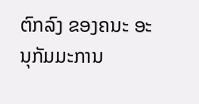ຕົກລົງ ຂອງຄນະ ອະນຸກັມມະການ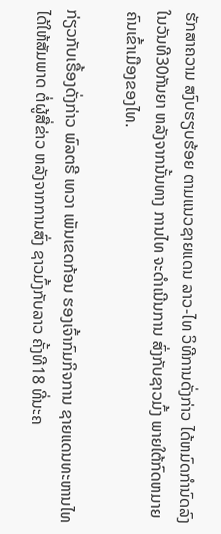ຮັກສາຄວາມ ສງົບຮຽບຮ້ອຍ ຕາມແນວຊາຍແດນ ລາວ-ໄທ ວິທີການດັ່ງກ່າວ ໄດ້ຫມົດກຳນົດລົງ ໃນວັນທີ30ກັນຍາ ຫລັງຈາກນັ້ນທາງ ການໄທ ຈະດຳເນີນການ ສົ່ງກັບຊາວມົ້ງ ພາຍໃຕ້ກົດຫມາຍ ຄົນເຂົ້າເມືອງຂອງໄທ.

ກ່ຽວກັບເຣື້ອງດັ່ງກ່າວ ພົລຕຣີ ເທວາ ເພັນເຂດກ້ອນ ຮອງເຈົ້າກົມກິຈການ ຊາຍແດນທະຫານໄທ ໄດ້ໃຫ້ສັມພາດ ຕໍ່ຜູ້ສື່ຂ່າວ ຫລັງຈາກການສົ່ງ ຊາວມົ້ງກັບລາວ ຄັ້ງທີ18 ທີ່ນະຄ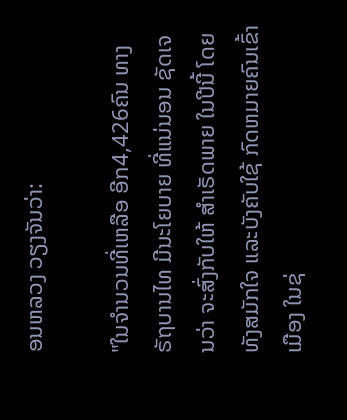ອນຫລວງ ວຽງຈັນວ່າ:

"ໃນຈຳນວນທີ່ເຫລືອ ອີກ4,426ຄົນ ທາງຣັຖບານໄທ ມີນະໂຍບາຍ ທີ່ແນ່ນອນ ຊັດເຈນວ່າ ຈະສົ່ງກັບໃຫ້ ສຳເຣັດພາຍ ໃນປີນີ້ ໂດຍທັງສມັກໃຈ ແລະບັງຄັບໃຊ້ ກົດຫມາຍຄົນເຂົ້າເມືອງ ໃນຊ່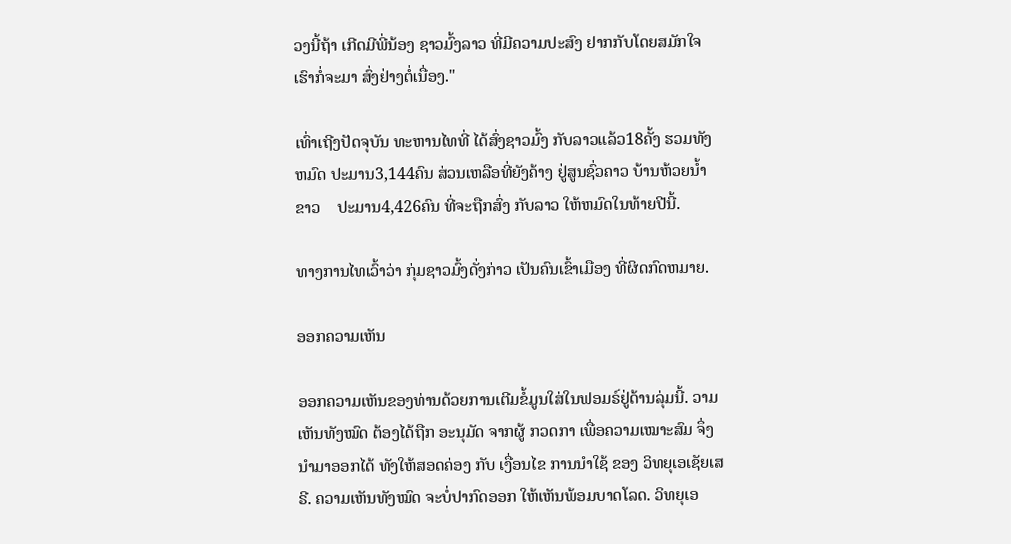ວງນີ້ຖ້າ ເກີດມີພີ່ນ້ອງ ຊາວມົ້ງລາວ ທີ່ມີຄວາມປະສົງ ຢາກກັບໂດຍສມັກໃຈ ເຮົາກໍ່ຈະມາ ສົ່ງຢ່າງຕໍ່ເນື່ອງ."

ເທົ່າເຖີງປັດຈຸບັນ ທະຫານໄທທີ່ ໄດ້ສົ່ງຊາວມົ້ງ ກັບລາວແລ້ວ18ຄັ້ງ ຮວມທັງຫມົດ ປະມານ3,144ຄົນ ສ່ວນເຫລືອທີ່ຍັງຄ້າງ ຢູ່ສູນຊົ່ວຄາວ ບ້ານຫ້ວຍນ້ຳຂາວ    ປະມານ4,426ຄົນ ທີ່ຈະຖືກສົ່ງ ກັບລາວ ໃຫ້ຫມົດໃນທ້າຍປີນີ້.

ທາງການໄທເວົ້າວ່າ ກຸ່ມຊາວມົ້ງດັ່ງກ່າວ ເປັນຄົນເຂົ້າເມືອງ ທີ່ຜິດກົດຫມາຍ.

ອອກຄວາມເຫັນ

ອອກຄວາມເຫັນຂອງທ່ານດ້ວຍການເຕີມຂໍ້ມູນໃສ່ໃນຟອມຣ໌ຢູ່ດ້ານລຸ່ມນີ້. ວາມເຫັນທັງໝົດ ຕ້ອງໄດ້ຖືກ ອະນຸມັດ ຈາກຜູ້ ກວດກາ ເພື່ອຄວາມເໝາະສົມ ຈຶ່ງນໍາມາອອກໄດ້ ທັງໃຫ້ສອດຄ່ອງ ກັບ ເງື່ອນໄຂ ການນຳໃຊ້ ຂອງ ວິທຍຸເອເຊັຍເສຣີ. ຄວາມເຫັນທັງໝົດ ຈະບໍ່ປາກົດອອກ ໃຫ້ເຫັນພ້ອມບາດໂລດ. ວິທຍຸເອ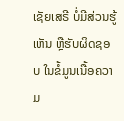ເຊັຍເສຣີ ບໍ່ມີສ່ວນຮູ້ເຫັນ ຫຼືຮັບຜິດຊອບ ໃນຂໍ້ມູນເນື້ອຄວາມ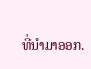ທີ່ນໍາມາອອກ.